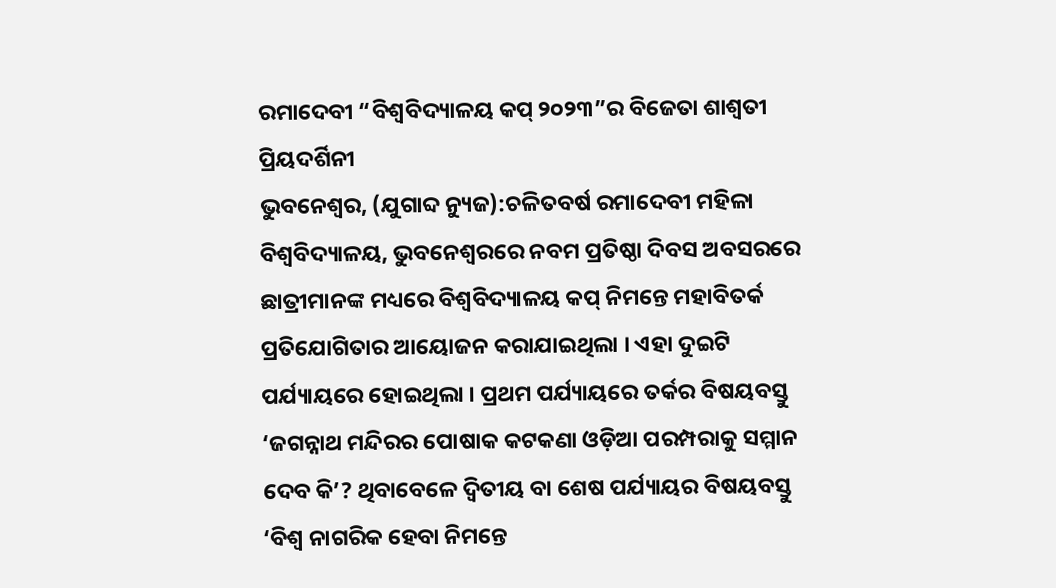ରମାଦେବୀ “ବିଶ୍ୱବିଦ୍ୟାଳୟ କପ୍ ୨୦୨୩”ର ବିଜେତା ଶାଶ୍ୱତୀ ପ୍ରିୟଦର୍ଶିନୀ
ଭୁବନେଶ୍ୱର, (ଯୁଗାବ୍ଦ ନ୍ୟୁଜ):ଚଳିତବର୍ଷ ରମାଦେବୀ ମହିଳା ବିଶ୍ୱବିଦ୍ୟାଳୟ, ଭୁବନେଶ୍ୱରରେ ନବମ ପ୍ରତିଷ୍ଠା ଦିବସ ଅବସରରେ ଛାତ୍ରୀମାନଙ୍କ ମଧ୍ୟରେ ବିଶ୍ୱବିଦ୍ୟାଳୟ କପ୍ ନିମନ୍ତେ ମହାବିତର୍କ ପ୍ରତିଯୋଗିତାର ଆୟୋଜନ କରାଯାଇଥିଲା । ଏହା ଦୁଇଟି ପର୍ଯ୍ୟାୟରେ ହୋଇଥିଲା । ପ୍ରଥମ ପର୍ଯ୍ୟାୟରେ ତର୍କର ବିଷୟବସ୍ତୁ ‘ଜଗନ୍ନାଥ ମନ୍ଦିରର ପୋଷାକ କଟକଣା ଓଡ଼ିଆ ପରମ୍ପରାକୁ ସମ୍ମାନ ଦେବ କି’? ଥିବାବେଳେ ଦ୍ୱିତୀୟ ବା ଶେଷ ପର୍ଯ୍ୟାୟର ବିଷୟବସ୍ତୁ ‘ବିଶ୍ୱ ନାଗରିକ ହେବା ନିମନ୍ତେ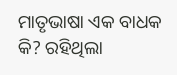ମାତୃଭାଷା ଏକ ବାଧକ କି? ରହିଥିଲା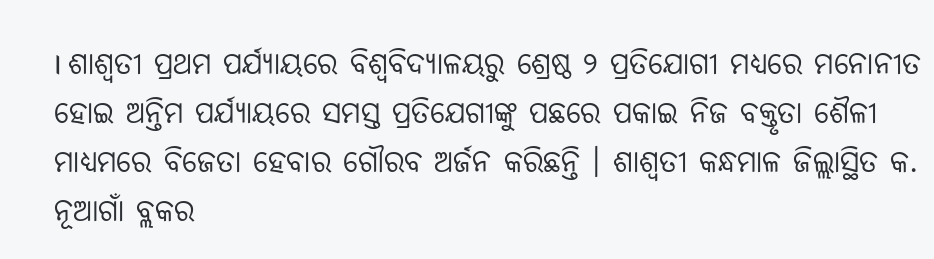। ଶାଶ୍ୱତୀ ପ୍ରଥମ ପର୍ଯ୍ୟାୟରେ ବିଶ୍ୱବିଦ୍ୟାଳୟରୁ ଶ୍ରେଷ୍ଠ ୨ ପ୍ରତିଯୋଗୀ ମଧ୍ୟରେ ମନୋନୀତ ହୋଇ ଅନ୍ତିମ ପର୍ଯ୍ୟାୟରେ ସମସ୍ତ ପ୍ରତିଯେଗୀଙ୍କୁ ପଛରେ ପକାଇ ନିଜ ବକ୍ତୃତା ଶୈଳୀ ମାଧ୍ୟମରେ ବିଜେତା ହେବାର ଗୌରବ ଅର୍ଜନ କରିଛନ୍ତି । ଶାଶ୍ୱତୀ କନ୍ଧମାଳ ଜିଲ୍ଲାସ୍ଥିତ କ. ନୂଆଗାଁ ବ୍ଲକର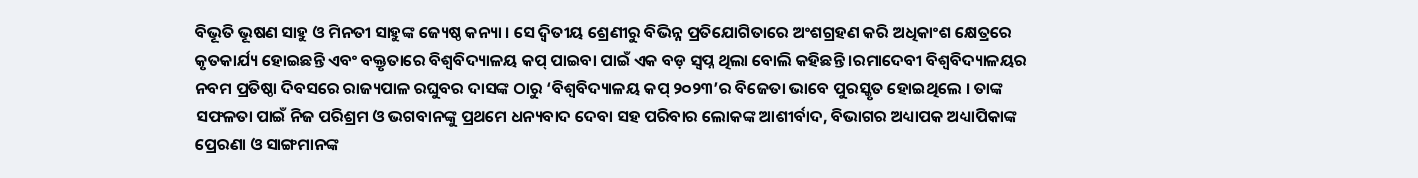ବିଭୂତି ଭୂଷଣ ସାହୁ ଓ ମିନତୀ ସାହୁଙ୍କ ଜ୍ୟେଷ୍ଠ କନ୍ୟା । ସେ ଦ୍ୱିତୀୟ ଶ୍ରେଣୀରୁ ବିଭିନ୍ନ ପ୍ରତିଯୋଗିତାରେ ଅଂଶଗ୍ରହଣ କରି ଅଧିକାଂଶ କ୍ଷେତ୍ରରେ କୃତକାର୍ଯ୍ୟ ହୋଇଛନ୍ତି ଏବଂ ବକ୍ତୃତାରେ ବିଶ୍ୱବିଦ୍ୟାଳୟ କପ୍ ପାଇବା ପାଇଁ ଏକ ବଡ଼ ସ୍ୱପ୍ନ ଥିଲା ବୋଲି କହିଛନ୍ତି ।ରମାଦେବୀ ବିଶ୍ୱବିଦ୍ୟାଳୟର ନବମ ପ୍ରତିଷ୍ଠା ଦିବସରେ ରାଜ୍ୟପାଳ ରଘୁବର ଦାସଙ୍କ ଠାରୁ ‘ବିଶ୍ୱବିଦ୍ୟାଳୟ କପ୍ ୨୦୨୩’ର ବିଜେତା ଭାବେ ପୁରସ୍କୃତ ହୋଇଥିଲେ । ତାଙ୍କ ସଫଳତା ପାଇଁ ନିଜ ପରିଶ୍ରମ ଓ ଭଗବାନଙ୍କୁ ପ୍ରଥମେ ଧନ୍ୟବାଦ ଦେବା ସହ ପରିବାର ଲୋକଙ୍କ ଆଶୀର୍ବାଦ, ବିଭାଗର ଅଧ୍ୟାପକ ଅଧ୍ୟାପିକାଙ୍କ ପ୍ରେରଣା ଓ ସାଙ୍ଗମାନଙ୍କ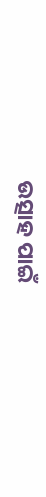ଉତ୍ସାହ ପାଇଁ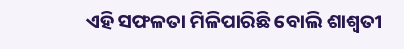ଏହି ସଫଳତା ମିଳିପାରିଛି ବୋଲି ଶାଶ୍ୱତୀ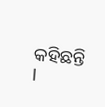କହିଛନ୍ତି ।